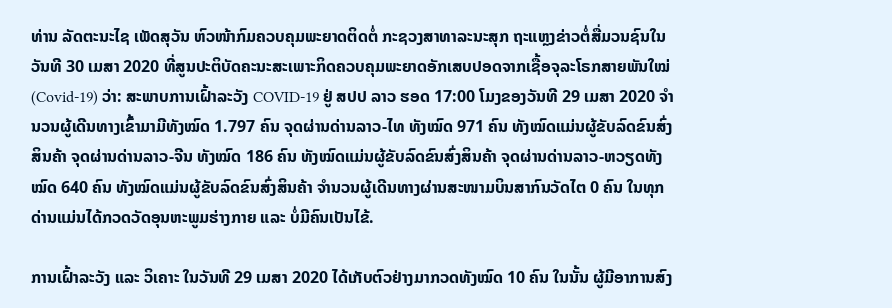ທ່ານ ລັດຕະນະໄຊ ເພັດສຸວັນ ຫົວໜ້າກົມຄວບຄຸມພະຍາດຕິດຕໍ່ ກະຊວງສາທາລະນະສຸກ ຖະແຫຼງຂ່າວຕໍ່ສື່ມວນຊົນໃນວັນທີ 30 ເມສາ 2020 ທີ່ສູນປະຕິບັດຄະນະສະເພາະກິດຄວບຄຸມພະຍາດອັກເສບປອດຈາກເຊື້ອຈຸລະໂຣກສາຍພັນໃໝ່ (Covid-19) ວ່າ: ສະພາບການເຝົ້າລະວັງ COVID-19 ຢູ່ ສປປ ລາວ ຮອດ 17:00 ໂມງຂອງວັນທີ 29 ເມສາ 2020 ຈຳນວນຜູ້ເດີນທາງເຂົ້າມາມີທັງໝົດ 1.797 ຄົນ ຈຸດຜ່ານດ່ານລາວ-ໄທ ທັງໝົດ 971 ຄົນ ທັງໝົດແມ່ນຜູ້ຂັບລົດຂົນສົ່ງສິນຄ້າ ຈຸດຜ່ານດ່ານລາວ-ຈີນ ທັງໝົດ 186 ຄົນ ທັງໝົດແມ່ນຜູ້ຂັບລົດຂົນສົ່ງສິນຄ້າ ຈຸດຜ່ານດ່ານລາວ-ຫວຽດທັງໝົດ 640 ຄົນ ທັງໝົດແມ່ນຜູ້ຂັບລົດຂົນສົ່ງສິນຄ້າ ຈຳນວນຜູ້ເດີນທາງຜ່ານສະໜາມບິນສາກົນວັດໄຕ 0 ຄົນ ໃນທຸກດ່ານແມ່ນໄດ້ກວດວັດອຸນຫະພູມຮ່າງກາຍ ແລະ ບໍ່ມີຄົນເປັນໄຂ້.

ການເຝົ້າລະວັງ ແລະ ວິເຄາະ ໃນວັນທີ 29 ເມສາ 2020 ໄດ້ເກັບຕົວຢ່າງມາກວດທັງໝົດ 10 ຄົນ ໃນນັ້ນ ຜູ້ມີອາການສົງ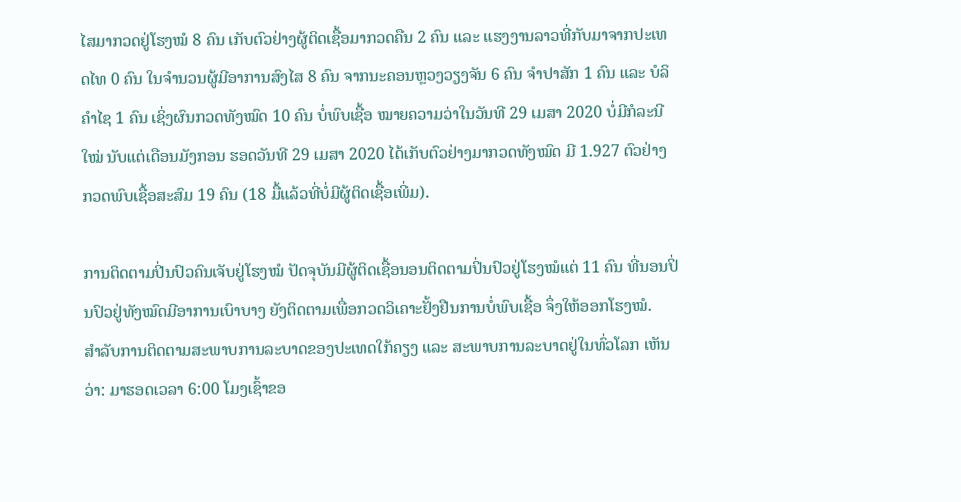ໄສມາກວດຢູ່ໂຮງໝໍ 8 ຄົນ ເກັບຕົວຢ່າງຜູ້ຕິດເຊື້ອມາກວດຄືນ 2 ຄົນ ແລະ ແຮງງານລາວທີ່ກັບມາຈາກປະເທດໄທ 0 ຄົນ ໃນຈຳນວນຜູ້ມີອາການສົງໄສ 8 ຄົນ ຈາກນະຄອນຫຼວງວຽງຈັນ 6 ຄົນ ຈຳປາສັກ 1 ຄົນ ແລະ ບໍລິຄຳໄຊ 1 ຄົນ ເຊິ່ງຜົນກວດທັງໝົດ 10 ຄົນ ບໍ່ພົບເຊື້ອ ໝາຍຄວາມວ່າໃນວັນທີ 29 ເມສາ 2020 ບໍ່ມີກໍລະນີໃໝ່ ນັບແຕ່ເດືອນມັງກອນ ຮອດວັນທີ 29 ເມສາ 2020 ໄດ້ເກັບຕົວຢ່າງມາກວດທັງໝົດ ມີ 1.927 ຕົວຢ່າງ ກວດພົບເຊື້ອສະສົມ 19 ຄົນ (18 ມື້ແລ້ວທີ່ບໍ່ມີຜູ້ຕິດເຊື້ອເພີ່ມ).

ການຕິດຕາມປີ່ນປົວຄົນເຈັບຢູ່ໂຮງໝໍ ປັດຈຸບັນມີຜູ້ຕິດເຊື້ອນອນຕິດຕາມປິ່ນປົວຢູ່ໂຮງໝໍແຕ່ 11 ຄົນ ທີ່ນອນປິ່ນປົວຢູ່ທັງໝົດມີອາການເບົາບາງ ຍັງຕິດຕາມເພື່ອກວດວິເຄາະຢັ້ງຢືນການບໍ່ພົບເຊື້ອ ຈຶ່ງໃຫ້ອອກໂຮງໝໍ.
ສຳລັບການຕິດຕາມສະພາບການລະບາດຂອງປະເທດໃກ້ຄຽງ ແລະ ສະພາບການລະບາດຢູ່ໃນທົ່ວໂລກ ເຫັນວ່າ: ມາຮອດເວລາ 6:00 ໂມງເຊົ້າຂອ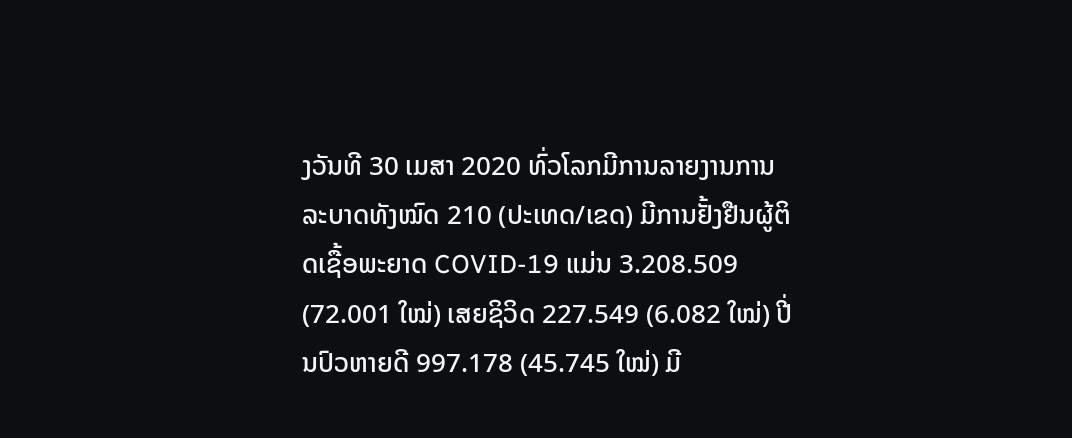ງວັນທີ 30 ເມສາ 2020 ທົ່ວໂລກມີການລາຍງານການລະບາດທັງໝົດ 210 (ປະເທດ/ເຂດ) ມີການຢັ້ງຢືນຜູ້ຕິດເຊື້ອພະຍາດ COVID-19 ແມ່ນ 3.208.509 (72.001 ໃໝ່) ເສຍຊິວິດ 227.549 (6.082 ໃໝ່) ປີ່ນປົວຫາຍດີ 997.178 (45.745 ໃໝ່) ມີ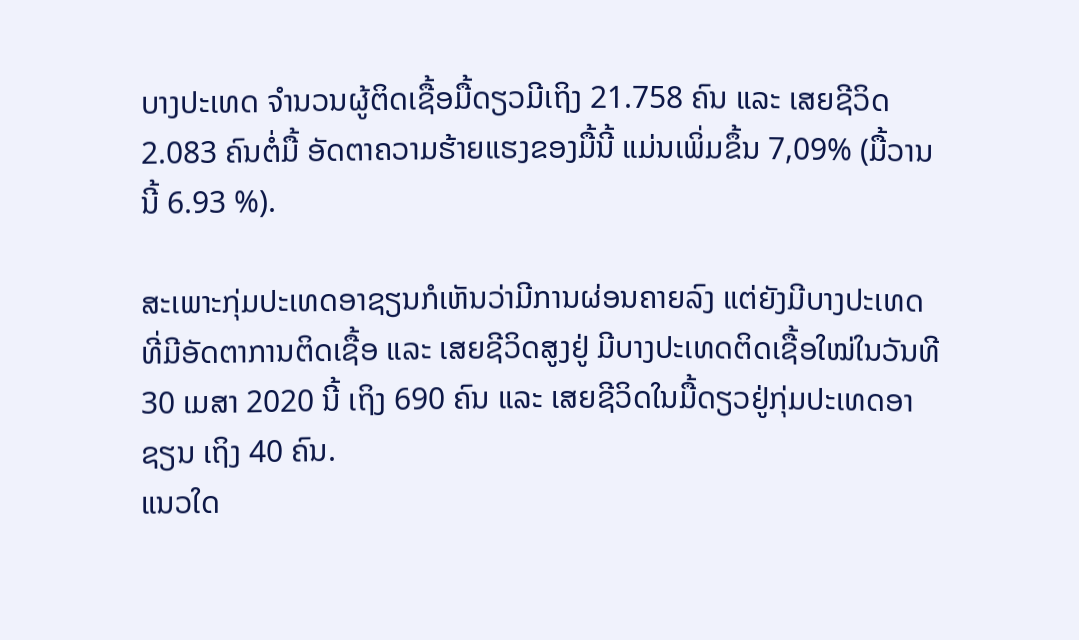ບາງປະເທດ ຈຳນວນຜູ້ຕິດເຊື້ອມື້ດຽວມີເຖິງ 21.758 ຄົນ ແລະ ເສຍຊີວິດ 2.083 ຄົນຕໍ່ມື້ ອັດຕາຄວາມຮ້າຍແຮງຂອງມື້ນີ້ ແມ່ນເພິ່ມຂຶ້ນ 7,09% (ມື້ວານນີ້ 6.93 %).

ສະເພາະກຸ່ມປະເທດອາຊຽນກໍເຫັນວ່າມີການຜ່ອນຄາຍລົງ ແຕ່ຍັງມີບາງປະເທດທີ່ມີອັດຕາການຕິດເຊື້ອ ແລະ ເສຍຊີວິດສູງຢູ່ ມີບາງປະເທດຕິດເຊື້ອໃໝ່ໃນວັນທີ 30 ເມສາ 2020 ນີ້ ເຖິງ 690 ຄົນ ແລະ ເສຍຊີວິດໃນມື້ດຽວຢູ່ກຸ່ມປະເທດອາຊຽນ ເຖິງ 40 ຄົນ.
ແນວໃດ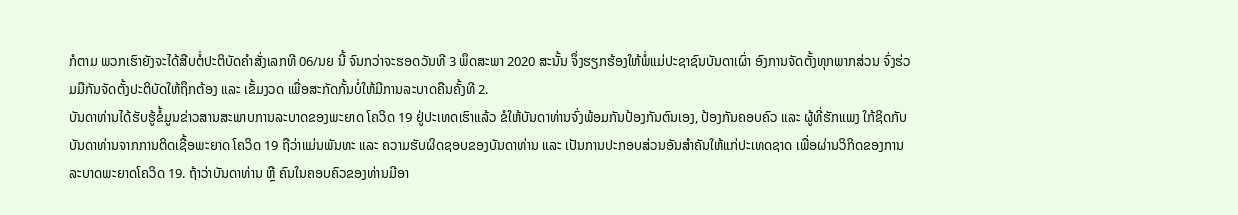ກໍຕາມ ພວກເຮົາຍັງຈະໄດ້ສືບຕໍ່ປະຕິບັດຄຳສັ່ງເລກທີ 06/ນຍ ນີ້ ຈົນກວ່າຈະຮອດວັນທີ 3 ພຶດສະພາ 2020 ສະນັ້ນ ຈຶ່ງຮຽກຮ້ອງໃຫ້ພໍ່ແມ່ປະຊາຊົນບັນດາເຜົ່າ ອົງການຈັດຕັ້ງທຸກພາກສ່ວນ ຈົ່ງຮ່ວມມືກັນຈັດຕັ້ງປະຕິບັດໃຫ້ຖຶກຕ້ອງ ແລະ ເຂັ້ມງວດ ເພື່ອສະກັດກັ້ນບໍ່ໃຫ້ມີການລະບາດຄືນຄັ້ງທີ 2.
ບັນດາທ່ານໄດ້ຮັບຮູ້ຂໍ້ມູນຂ່າວສານສະພາບການລະບາດຂອງພະຍາດ ໂຄວິດ 19 ຢູ່ປະເທດເຮົາແລ້ວ ຂໍໃຫ້ບັນດາທ່ານຈົ່ງພ້ອມກັນປ້ອງກັນຕົນເອງ, ປ້ອງກັນຄອບຄົວ ແລະ ຜູ້ທີ່ຮັກແພງ ໃກ້ຊິດກັບບັນດາທ່ານຈາກການຕິດເຊື້ອພະຍາດ ໂຄວິດ 19 ຖືວ່າແມ່ນພັນທະ ແລະ ຄວາມຮັບຜິດຊອບຂອງບັນດາທ່ານ ແລະ ເປັນການປະກອບສ່ວນອັນສຳຄັນໃຫ້ແກ່ປະເທດຊາດ ເພື່ອຜ່ານວິກິດຂອງການລະບາດພະຍາດໂຄວິດ 19. ຖ້າວ່າບັນດາທ່ານ ຫຼື ຄົນໃນຄອບຄົວຂອງທ່ານມີອາ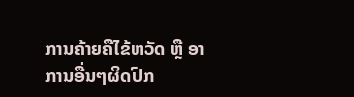ການຄ້າຍຄືໄຂ້ຫວັດ ຫຼື ອາການອື່ນໆຜິດປົກ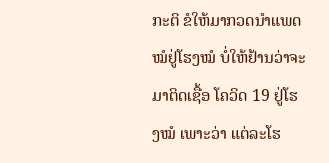ກະຕິ ຂໍໃຫ້ມາກວດນຳແພດໝໍຢູ່ໂຮງໝໍ ບໍ່ໃຫ້ຢ້ານວ່າຈະມາຕິດເຊື້ອ ໂຄວິດ 19 ຢູ່ໂຮງໝໍ ເພາະວ່າ ແຕ່ລະໂຮ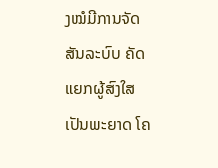ງໝໍມີການຈັດສັນລະບົບ ຄັດແຍກຜູ້ສົງໃສເປັນພະຍາດ ໂຄ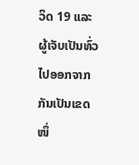ວິດ 19 ແລະ ຜູ້ເຈັບເປັນທົ່ວໄປອອກຈາກກັນເປັນເຂດໜຶ່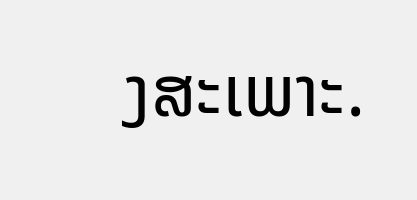ງສະເພາະ.